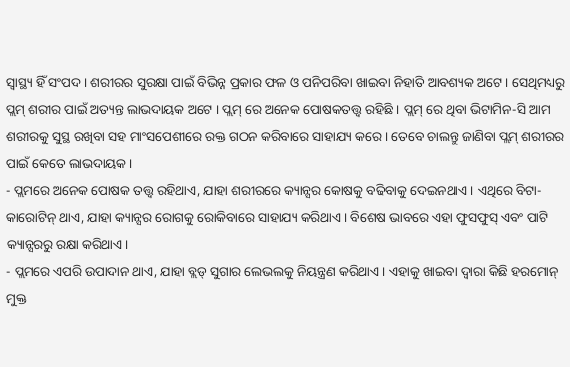ସ୍ୱାସ୍ଥ୍ୟ ହିଁ ସଂପଦ । ଶରୀରର ସୁରକ୍ଷା ପାଇଁ ବିଭିନ୍ନ ପ୍ରକାର ଫଳ ଓ ପନିପରିବା ଖାଇବା ନିହାତି ଆବଶ୍ୟକ ଅଟେ । ସେଥିମଧ୍ୟରୁ ପ୍ଲମ୍ ଶରୀର ପାଇଁ ଅତ୍ୟନ୍ତ ଲାଭଦାୟକ ଅଟେ । ପ୍ଲମ୍ ରେ ଅନେକ ପୋଷକତତ୍ତ୍ୱ ରହିଛି । ପ୍ଲମ୍ ରେ ଥିବା ଭିଟାମିନ-ସି ଆମ ଶରୀରକୁ ସୁସ୍ଥ ରଖିବା ସହ ମାଂସପେଶୀରେ ରକ୍ତ ଗଠନ କରିବାରେ ସାହାଯ୍ୟ କରେ । ତେବେ ଚାଲନ୍ତୁ ଜାଣିବା ପ୍ଲମ୍ ଶରୀରର ପାଇଁ କେତେ ଲାଭଦାୟକ ।
- ପ୍ଲମରେ ଅନେକ ପୋଷକ ତତ୍ତ୍ୱ ରହିଥାଏ, ଯାହା ଶରୀରରେ କ୍ୟାନ୍ସର କୋଷକୁ ବଢିବାକୁ ଦେଇନଥାଏ । ଏଥିରେ ବିଟା-କାରୋଟିନ୍ ଥାଏ, ଯାହା କ୍ୟାନ୍ସର ରୋଗକୁ ରୋକିବାରେ ସାହାଯ୍ୟ କରିଥାଏ । ବିଶେଷ ଭାବରେ ଏହା ଫୁସଫୁସ୍ ଏବଂ ପାଟି କ୍ୟାନ୍ସରରୁ ରକ୍ଷା କରିଥାଏ।
- ପ୍ଲମରେ ଏପରି ଉପାଦାନ ଥାଏ, ଯାହା ବ୍ଲଡ୍ ସୁଗାର ଲେଭଲକୁ ନିୟନ୍ତ୍ରଣ କରିଥାଏ । ଏହାକୁ ଖାଇବା ଦ୍ୱାରା କିଛି ହରମୋନ୍ ମୁକ୍ତ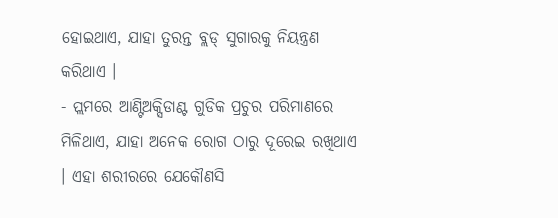ହୋଇଥାଏ, ଯାହା ତୁରନ୍ତ ବ୍ଲଡ୍ ସୁଗାରକୁ ନିୟନ୍ତ୍ରଣ କରିଥାଏ ।
- ପ୍ଲମରେ ଆଣ୍ଟିଅକ୍ସିଡାଣ୍ଟ ଗୁଡିକ ପ୍ରଚୁର ପରିମାଣରେ ମିଳିଥାଏ, ଯାହା ଅନେକ ରୋଗ ଠାରୁ ଦୂରେଇ ରଖିଥାଏ । ଏହା ଶରୀରରେ ଯେକୌଣସି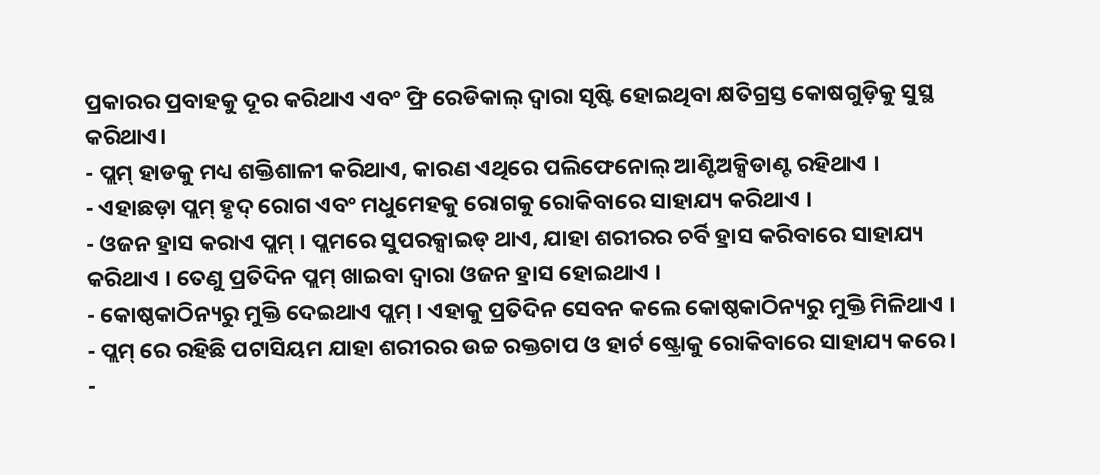ପ୍ରକାରର ପ୍ରବାହକୁ ଦୂର କରିଥାଏ ଏବଂ ଫ୍ରି ରେଡିକାଲ୍ ଦ୍ୱାରା ସୃଷ୍ଟି ହୋଇଥିବା କ୍ଷତିଗ୍ରସ୍ତ କୋଷଗୁଡ଼ିକୁ ସୁସ୍ଥ କରିଥାଏ।
- ପ୍ଲମ୍ ହାଡକୁ ମଧ୍ୟ ଶକ୍ତିଶାଳୀ କରିଥାଏ, କାରଣ ଏଥିରେ ପଲିଫେନୋଲ୍ ଆଣ୍ଟିଅକ୍ସିଡାଣ୍ଟ ରହିଥାଏ ।
- ଏହାଛଡ଼ା ପ୍ଲମ୍ ହୃଦ୍ ରୋଗ ଏବଂ ମଧୁମେହକୁ ରୋଗକୁ ରୋକିବାରେ ସାହାଯ୍ୟ କରିଥାଏ ।
- ଓଜନ ହ୍ରାସ କରାଏ ପ୍ଲମ୍ । ପ୍ଲମରେ ସୁପରକ୍ସାଇଡ୍ ଥାଏ, ଯାହା ଶରୀରର ଚର୍ବି ହ୍ରାସ କରିବାରେ ସାହାଯ୍ୟ କରିଥାଏ । ତେଣୁ ପ୍ରତିଦିନ ପ୍ଲମ୍ ଖାଇବା ଦ୍ୱାରା ଓଜନ ହ୍ରାସ ହୋଇଥାଏ ।
- କୋଷ୍ଠକାଠିନ୍ୟରୁ ମୁକ୍ତି ଦେଇଥାଏ ପ୍ଲମ୍ । ଏହାକୁ ପ୍ରତିଦିନ ସେବନ କଲେ କୋଷ୍ଠକାଠିନ୍ୟରୁ ମୁକ୍ତି ମିଳିଥାଏ ।
- ପ୍ଲମ୍ ରେ ରହିଛି ପଟାସିୟମ ଯାହା ଶରୀରର ଉଚ୍ଚ ରକ୍ତଚାପ ଓ ହାର୍ଟ ଷ୍ଟ୍ରୋକୁ ରୋକିବାରେ ସାହାଯ୍ୟ କରେ ।
-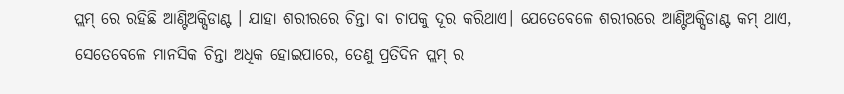ପ୍ଲମ୍ ରେ ରହିଛି ଆଣ୍ଟିଅକ୍ସିଡାଣ୍ଟ । ଯାହା ଶରୀରରେ ଚିନ୍ତା ବା ଚାପକୁ ଦୂର କରିଥାଏ। ଯେତେବେଳେ ଶରୀରରେ ଆଣ୍ଟିଅକ୍ସିଡାଣ୍ଟ କମ୍ ଥାଏ, ସେତେବେଳେ ମାନସିକ ଚିନ୍ତା ଅଧିକ ହୋଇପାରେ, ତେଣୁ ପ୍ରତିଦିନ ପ୍ଲମ୍ ର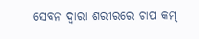ସେବନ ଦ୍ୱାରା ଶରୀରରେ ଚାପ କମ୍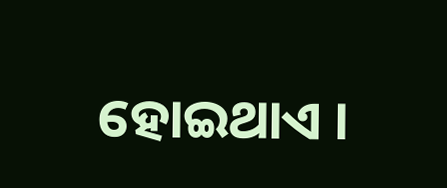ହୋଇଥାଏ ।